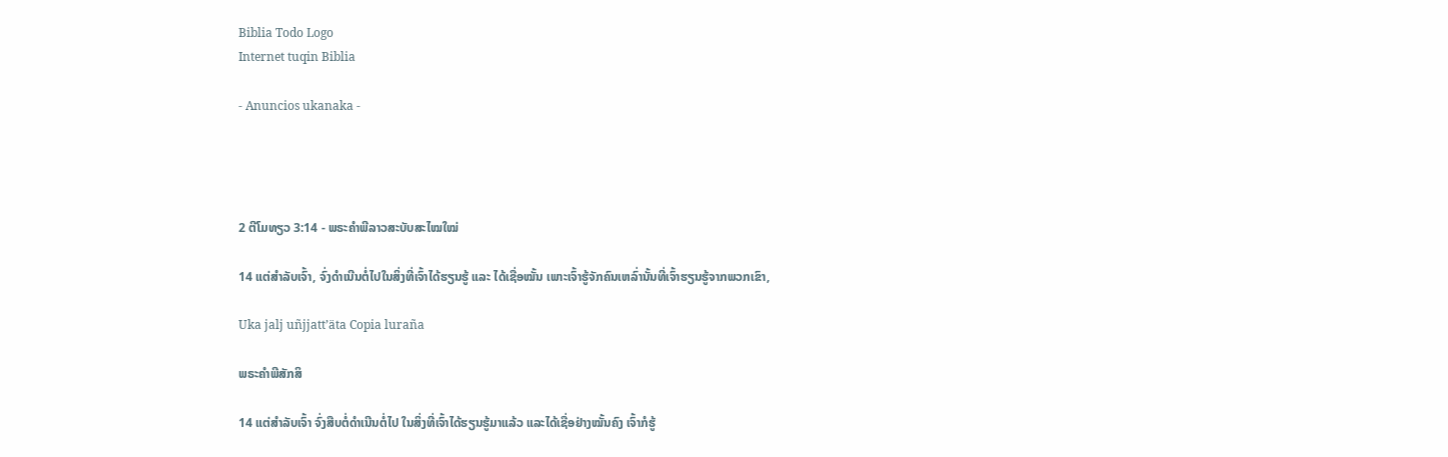Biblia Todo Logo
Internet tuqin Biblia

- Anuncios ukanaka -




2 ຕີໂມທຽວ 3:14 - ພຣະຄຳພີລາວສະບັບສະໄໝໃໝ່

14 ແຕ່ສຳລັບເຈົ້າ, ຈົ່ງດຳເນີນຕໍ່ໄປໃນສິ່ງທີ່ເຈົ້າໄດ້ຮຽນຮູ້ ແລະ ໄດ້ເຊື່ອໝັ້ນ ເພາະເຈົ້າຮູ້ຈັກຄົນເຫລົ່ານັ້ນທີ່ເຈົ້າຮຽນຮູ້ຈາກພວກເຂົາ,

Uka jalj uñjjattʼäta Copia luraña

ພຣະຄຳພີສັກສິ

14 ແຕ່ສຳລັບເຈົ້າ ຈົ່ງສືບຕໍ່ດຳເນີນຕໍ່ໄປ ໃນສິ່ງທີ່ເຈົ້າໄດ້ຮຽນຮູ້ມາແລ້ວ ແລະໄດ້ເຊື່ອຢ່າງໝັ້ນຄົງ ເຈົ້າກໍຮູ້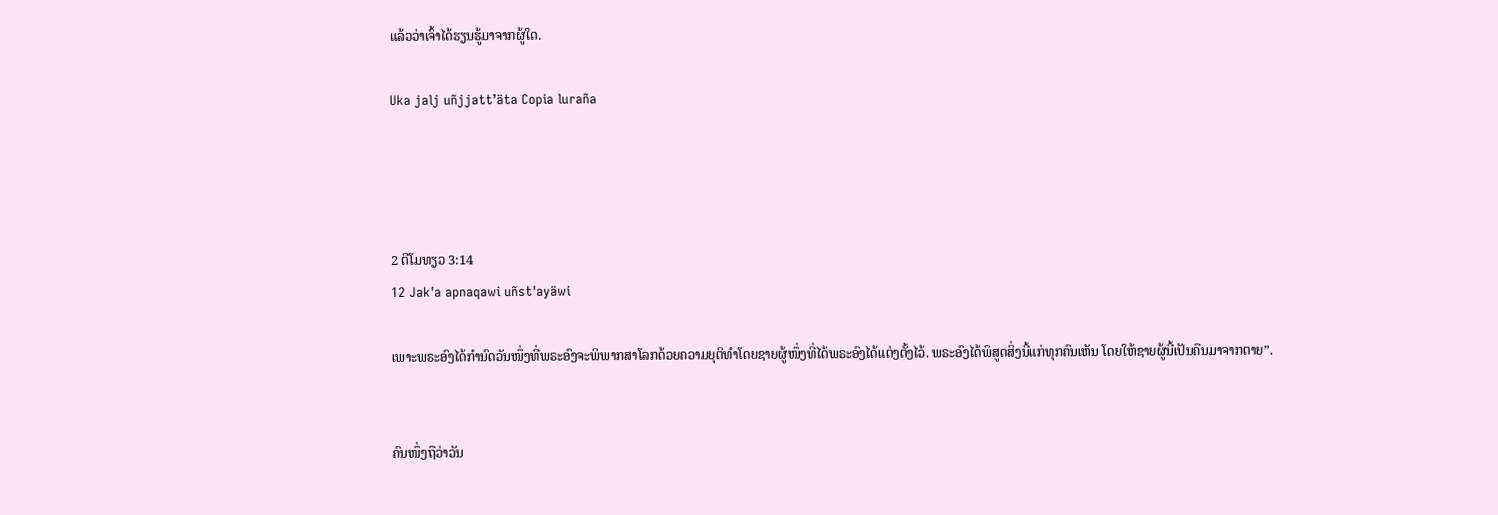ແລ້ວວ່າເຈົ້າໄດ້ຮຽນຮູ້ມາຈາກຜູ້ໃດ.

Uka jalj uñjjattʼäta Copia luraña




2 ຕີໂມທຽວ 3:14
12 Jak'a apnaqawi uñst'ayäwi

ເພາະພຣະອົງໄດ້ກຳນົດວັນໜຶ່ງທີ່ພຣະອົງຈະພິພາກສາໂລກດ້ວຍຄວາມຍຸຕິທຳໂດຍຊາຍຜູ້ໜຶ່ງທີ່ໄດ້ພຣະອົງໄດ້ແຕ່ງຕັ້ງໄວ້. ພຣະອົງໄດ້ພິສູດສິ່ງນີ້ແກ່ທຸກຄົນເຫັນ ໂດຍໃຫ້ຊາຍຜູ້ນີ້ເປັນຄືນມາຈາກຕາຍ”.


ຄົນໜຶ່ງຖືວ່າວັນ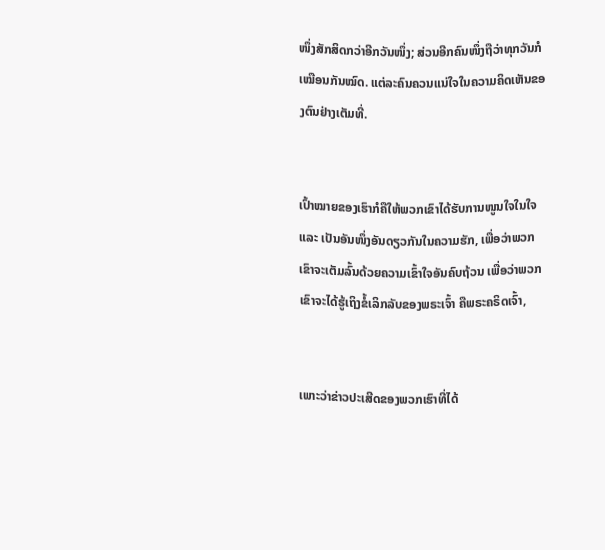ໜຶ່ງສັກສິດກວ່າອີກວັນໜຶ່ງ; ສ່ວນອີກຄົນໜຶ່ງຖືວ່າທຸກວັນກໍເໝືອນກັນໝົດ. ແຕ່ລະຄົນຄວນແນ່ໃຈໃນຄວາມຄິດເຫັນຂອງຕົນຢ່າງເຕັມທີ່.


ເປົ້າໝາຍຂອງເຮົາກໍຄືໃຫ້ພວກເຂົາໄດ້ຮັບການໜູນໃຈໃນໃຈ ແລະ ເປັນອັນໜຶ່ງອັນດຽວກັນໃນຄວາມຮັກ, ເພື່ອວ່າພວກເຂົາຈະເຕັມລົ້ນດ້ວຍຄວາມເຂົ້າໃຈອັນຄົບຖ້ວນ ເພື່ອວ່າພວກເຂົາຈະໄດ້ຮູ້ເຖິງຂໍ້ເລິກລັບຂອງພຣະເຈົ້າ ຄືພຣະຄຣິດເຈົ້າ,


ເພາະວ່າຂ່າວປະເສີດຂອງພວກເຮົາທີ່ໄດ້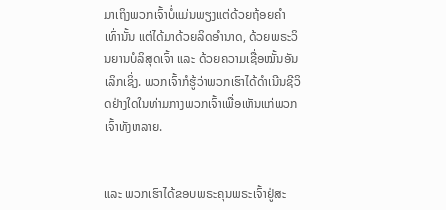ມາເຖິງພວກເຈົ້າບໍ່ແມ່ນພຽງແຕ່ດ້ວຍຖ້ອຍຄຳເທົ່ານັ້ນ ແຕ່ໄດ້ມາດ້ວຍລິດອຳນາດ, ດ້ວຍພຣະວິນຍານບໍລິສຸດເຈົ້າ ແລະ ດ້ວຍຄວາມເຊື່ອໝັ້ນອັນເລິກເຊິ່ງ. ພວກເຈົ້າກໍຮູ້ວ່າພວກເຮົາໄດ້ດຳເນີນຊີວິດຢ່າງໃດໃນທ່າມກາງພວກເຈົ້າເພື່ອເຫັນແກ່ພວກເຈົ້າທັງຫລາຍ.


ແລະ ພວກເຮົາໄດ້ຂອບພຣະຄຸນພຣະເຈົ້າຢູ່ສະ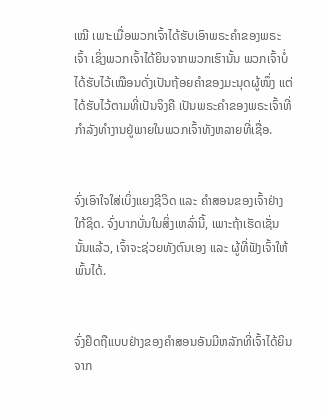ເໝີ ເພາະເມື່ອພວກເຈົ້າໄດ້ຮັບເອົາພຣະຄຳຂອງພຣະເຈົ້າ ເຊິ່ງພວກເຈົ້າໄດ້ຍິນຈາກພວກເຮົານັ້ນ ພວກເຈົ້າບໍ່ໄດ້ຮັບໄວ້ເໝືອນດັ່ງເປັນຖ້ອຍຄຳຂອງມະນຸດຜູ້ໜຶ່ງ ແຕ່ໄດ້ຮັບໄວ້ຕາມທີ່ເປັນຈິງຄື ເປັນພຣະຄຳຂອງພຣະເຈົ້າທີ່ກຳລັງທຳງານຢູ່ພາຍໃນພວກເຈົ້າທັງຫລາຍທີ່ເຊື່ອ.


ຈົ່ງເອົາໃຈໃສ່ເບິ່ງແຍງຊີວິດ ແລະ ຄຳສອນຂອງເຈົ້າຢ່າງໃກ້ຊິດ. ຈົ່ງບາກບັ່ນໃນສິ່ງເຫລົ່ານີ້, ເພາະຖ້າເຮັດເຊັ່ນນັ້ນແລ້ວ, ເຈົ້າຈະຊ່ວຍທັງຕົນເອງ ແລະ ຜູ້ທີ່ຟັງເຈົ້າໃຫ້ພົ້ນໄດ້.


ຈົ່ງຢຶດຖືແບບຢ່າງຂອງຄຳສອນອັນມີຫລັກທີ່ເຈົ້າໄດ້ຍິນຈາກ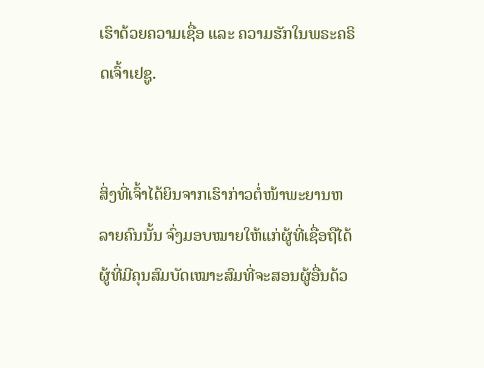ເຮົາດ້ວຍຄວາມເຊື່ອ ແລະ ຄວາມຮັກໃນພຣະຄຣິດເຈົ້າເຢຊູ.


ສິ່ງທີ່ເຈົ້າໄດ້ຍິນຈາກເຮົາກ່າວຕໍ່ໜ້າພະຍານຫລາຍຄົນນັ້ນ ຈົ່ງມອບໝາຍໃຫ້ແກ່ຜູ້ທີ່ເຊື່ອຖືໄດ້ ຜູ້ທີ່ມີຄຸນສົມບັດເໝາະສົມທີ່ຈະສອນຜູ້ອື່ນດ້ວ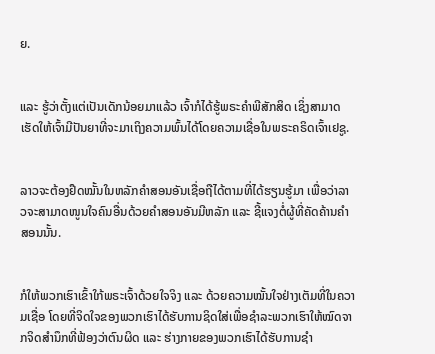ຍ.


ແລະ ຮູ້ວ່າຕັ້ງແຕ່ເປັນເດັກນ້ອຍມາແລ້ວ ເຈົ້າກໍໄດ້ຮູ້ພຣະຄຳພີສັກສິດ ເຊິ່ງສາມາດເຮັດໃຫ້ເຈົ້າມີປັນຍາທີ່ຈະມາເຖິງຄວາມພົ້ນໄດ້ໂດຍຄວາມເຊື່ອໃນພຣະຄຣິດເຈົ້າເຢຊູ.


ລາວຈະຕ້ອງຢຶດໝັ້ນໃນຫລັກຄຳສອນອັນເຊື່ອຖືໄດ້ຕາມທີ່ໄດ້ຮຽນຮູ້ມາ ເພື່ອວ່າລາວຈະສາມາດໜູນໃຈຄົນອື່ນດ້ວຍຄຳສອນອັນມີຫລັກ ແລະ ຊີ້ແຈງຕໍ່ຜູ້ທີ່ຄັດຄ້ານຄຳສອນນັ້ນ.


ກໍໃຫ້ພວກເຮົາເຂົ້າໃກ້ພຣະເຈົ້າດ້ວຍໃຈຈິງ ແລະ ດ້ວຍຄວາມໝັ້ນໃຈຢ່າງເຕັມທີ່ໃນຄວາມເຊື່ອ ໂດຍທີ່ຈິດໃຈຂອງພວກເຮົາໄດ້ຮັບການຊິດໃສ່ເພື່ອຊຳລະພວກເຮົາໃຫ້ໝົດຈາກຈິດສຳນຶກທີ່ຟ້ອງວ່າຕົນຜິດ ແລະ ຮ່າງກາຍຂອງພວກເຮົາໄດ້ຮັບການຊຳ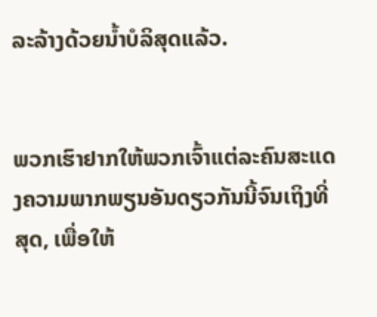ລະລ້າງດ້ວຍນ້ຳບໍລິສຸດແລ້ວ.


ພວກເຮົາຢາກໃຫ້ພວກເຈົ້າແຕ່ລະຄົນສະແດງຄວາມພາກພຽນອັນດຽວກັນນີ້ຈົນເຖິງທີ່ສຸດ, ເພື່ອໃຫ້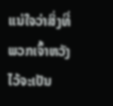ແນ່ໃຈວ່າສິ່ງທີ່ພວກເຈົ້າຫວັງໄວ້ຈະເປັນ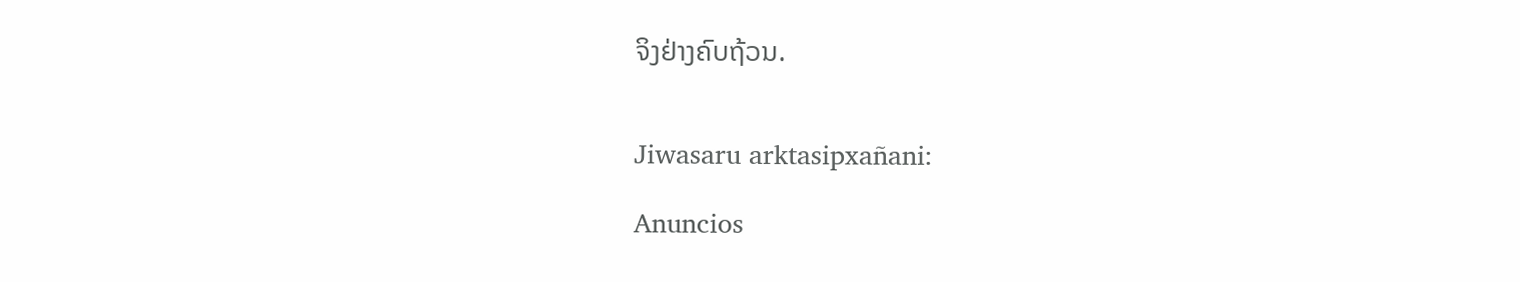ຈິງຢ່າງຄົບຖ້ວນ.


Jiwasaru arktasipxañani:

Anuncios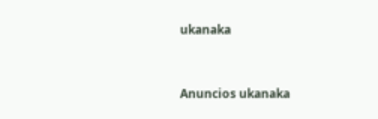ukanaka


Anuncios ukanaka